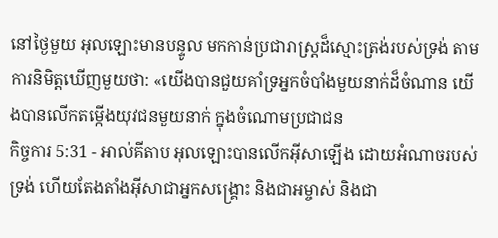នៅថ្ងៃមួយ អុលឡោះមានបន្ទូល មកកាន់ប្រជារាស្ត្រដ៏ស្មោះត្រង់របស់ទ្រង់ តាមការនិមិត្តឃើញមួយថា: «យើងបានជួយគាំទ្រអ្នកចំបាំងមួយនាក់ដ៏ចំណាន យើងបានលើកតម្កើងយុវជនមួយនាក់ ក្នុងចំណោមប្រជាជន
កិច្ចការ 5:31 - អាល់គីតាប អុលឡោះបានលើកអ៊ីសាឡើង ដោយអំណាចរបស់ទ្រង់ ហើយតែងតាំងអ៊ីសាជាអ្នកសង្រ្គោះ និងជាអម្ចាស់ និងជា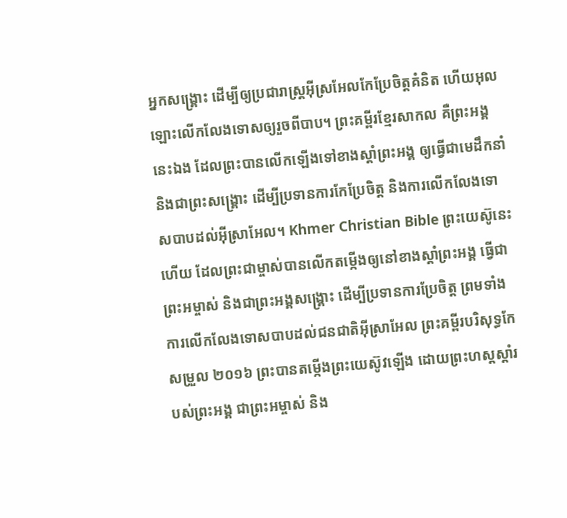អ្នកសង្រ្គោះ ដើម្បីឲ្យប្រជារាស្ដ្រអ៊ីស្រអែលកែប្រែចិត្ដគំនិត ហើយអុលឡោះលើកលែងទោសឲ្យរួចពីបាប។ ព្រះគម្ពីរខ្មែរសាកល គឺព្រះអង្គនេះឯង ដែលព្រះបានលើកឡើងទៅខាងស្ដាំព្រះអង្គ ឲ្យធ្វើជាមេដឹកនាំ និងជាព្រះសង្គ្រោះ ដើម្បីប្រទានការកែប្រែចិត្ត និងការលើកលែងទោសបាបដល់អ៊ីស្រាអែល។ Khmer Christian Bible ព្រះយេស៊ូនេះហើយ ដែលព្រះជាម្ចាស់បានលើកតម្កើងឲ្យនៅខាងស្ដាំព្រះអង្គ ធ្វើជាព្រះអម្ចាស់ និងជាព្រះអង្គសង្គ្រោះ ដើម្បីប្រទានការប្រែចិត្ដ ព្រមទាំងការលើកលែងទោសបាបដល់ជនជាតិអ៊ីស្រាអែល ព្រះគម្ពីរបរិសុទ្ធកែសម្រួល ២០១៦ ព្រះបានតម្កើងព្រះយេស៊ូវឡើង ដោយព្រះហស្តស្តាំរបស់ព្រះអង្គ ជាព្រះអម្ចាស់ និង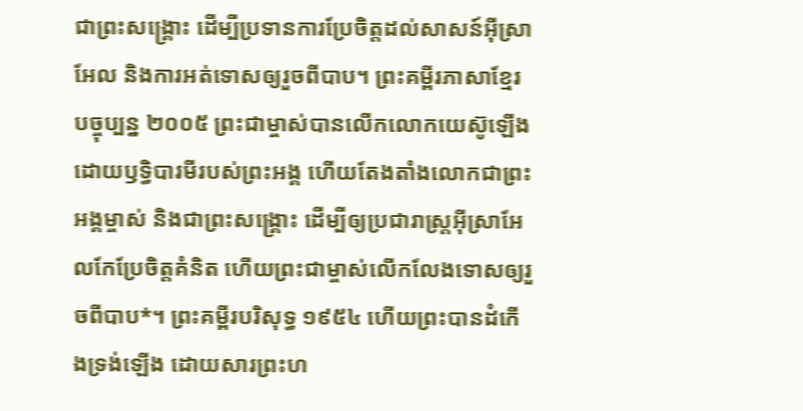ជាព្រះសង្គ្រោះ ដើម្បីប្រទានការប្រែចិត្តដល់សាសន៍អ៊ីស្រាអែល និងការអត់ទោសឲ្យរួចពីបាប។ ព្រះគម្ពីរភាសាខ្មែរបច្ចុប្បន្ន ២០០៥ ព្រះជាម្ចាស់បានលើកលោកយេស៊ូឡើង ដោយឫទ្ធិបារមីរបស់ព្រះអង្គ ហើយតែងតាំងលោកជាព្រះអង្គម្ចាស់ និងជាព្រះសង្គ្រោះ ដើម្បីឲ្យប្រជារាស្ដ្រអ៊ីស្រាអែលកែប្រែចិត្តគំនិត ហើយព្រះជាម្ចាស់លើកលែងទោសឲ្យរួចពីបាប*។ ព្រះគម្ពីរបរិសុទ្ធ ១៩៥៤ ហើយព្រះបានដំកើងទ្រង់ឡើង ដោយសារព្រះហ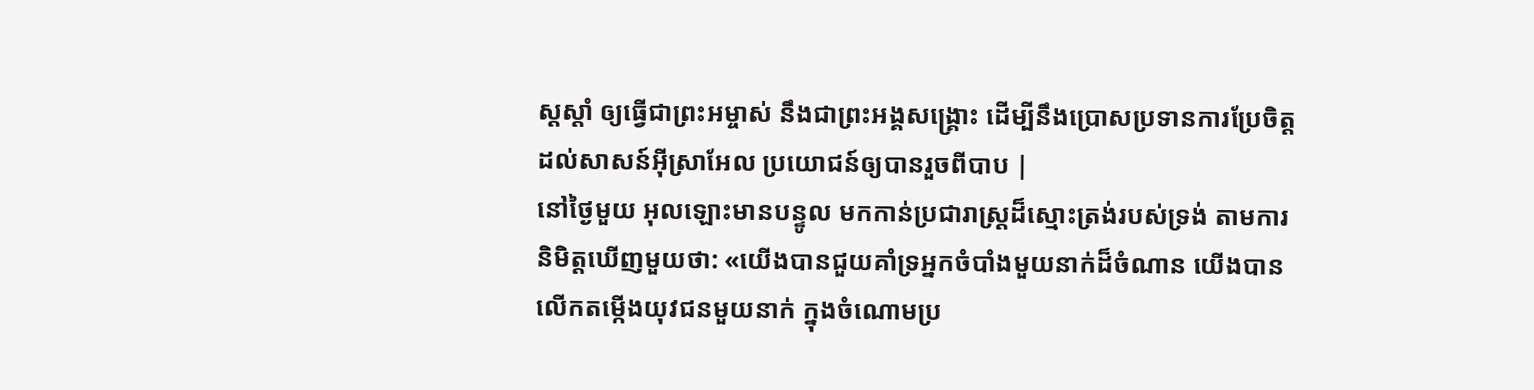ស្តស្តាំ ឲ្យធ្វើជាព្រះអម្ចាស់ នឹងជាព្រះអង្គសង្គ្រោះ ដើម្បីនឹងប្រោសប្រទានការប្រែចិត្ត ដល់សាសន៍អ៊ីស្រាអែល ប្រយោជន៍ឲ្យបានរួចពីបាប |
នៅថ្ងៃមួយ អុលឡោះមានបន្ទូល មកកាន់ប្រជារាស្ត្រដ៏ស្មោះត្រង់របស់ទ្រង់ តាមការនិមិត្តឃើញមួយថា: «យើងបានជួយគាំទ្រអ្នកចំបាំងមួយនាក់ដ៏ចំណាន យើងបានលើកតម្កើងយុវជនមួយនាក់ ក្នុងចំណោមប្រ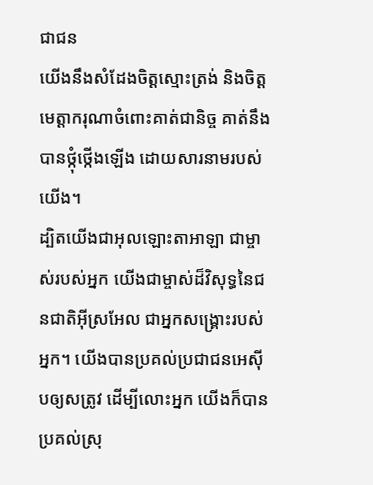ជាជន
យើងនឹងសំដែងចិត្តស្មោះត្រង់ និងចិត្តមេត្តាករុណាចំពោះគាត់ជានិច្ច គាត់នឹងបានថ្កុំថ្កើងឡើង ដោយសារនាមរបស់យើង។
ដ្បិតយើងជាអុលឡោះតាអាឡា ជាម្ចាស់របស់អ្នក យើងជាម្ចាស់ដ៏វិសុទ្ធនៃជនជាតិអ៊ីស្រអែល ជាអ្នកសង្គ្រោះរបស់អ្នក។ យើងបានប្រគល់ប្រជាជនអេស៊ីបឲ្យសត្រូវ ដើម្បីលោះអ្នក យើងក៏បានប្រគល់ស្រុ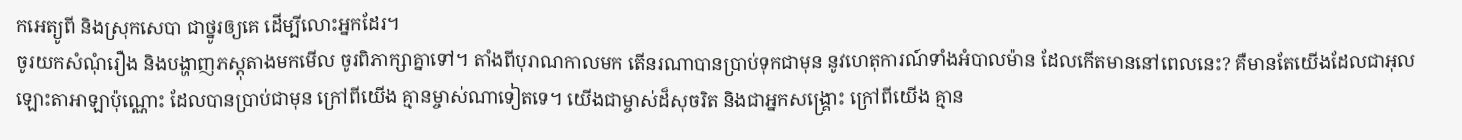កអេត្យូពី និងស្រុកសេបា ជាថ្នូរឲ្យគេ ដើម្បីលោះអ្នកដែរ។
ចូរយកសំណុំរឿង និងបង្ហាញភស្តុតាងមកមើល ចូរពិភាក្សាគ្នាទៅ។ តាំងពីបុរាណកាលមក តើនរណាបានប្រាប់ទុកជាមុន នូវហេតុការណ៍ទាំងអំបាលម៉ាន ដែលកើតមាននៅពេលនេះ? គឺមានតែយើងដែលជាអុលឡោះតាអាឡាប៉ុណ្ណោះ ដែលបានប្រាប់ជាមុន ក្រៅពីយើង គ្មានម្ចាស់ណាទៀតទេ។ យើងជាម្ចាស់ដ៏សុចរិត និងជាអ្នកសង្គ្រោះ ក្រៅពីយើង គ្មាន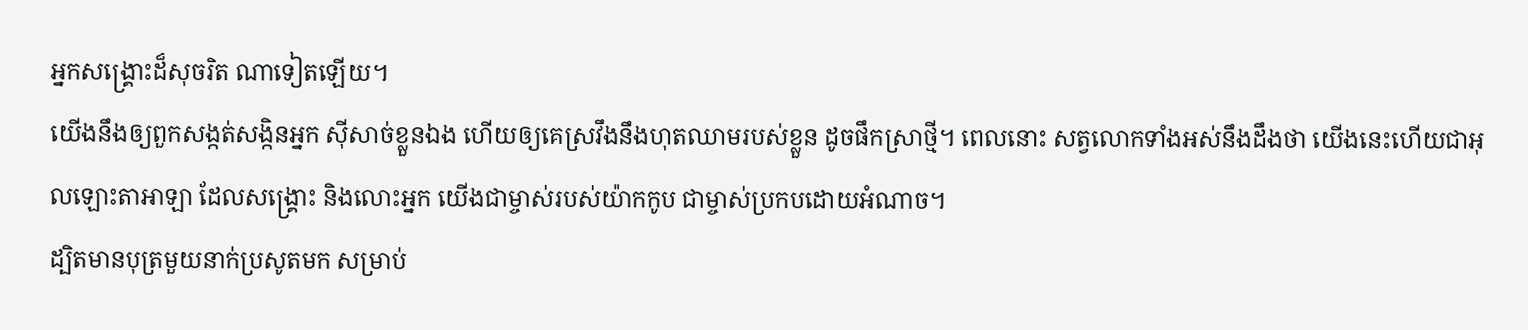អ្នកសង្គ្រោះដ៏សុចរិត ណាទៀតឡើយ។
យើងនឹងឲ្យពួកសង្កត់សង្កិនអ្នក ស៊ីសាច់ខ្លួនឯង ហើយឲ្យគេស្រវឹងនឹងហុតឈាមរបស់ខ្លួន ដូចផឹកស្រាថ្មី។ ពេលនោះ សត្វលោកទាំងអស់នឹងដឹងថា យើងនេះហើយជាអុលឡោះតាអាឡា ដែលសង្គ្រោះ និងលោះអ្នក យើងជាម្ចាស់របស់យ៉ាកកូប ជាម្ចាស់ប្រកបដោយអំណាច។
ដ្បិតមានបុត្រមួយនាក់ប្រសូតមក សម្រាប់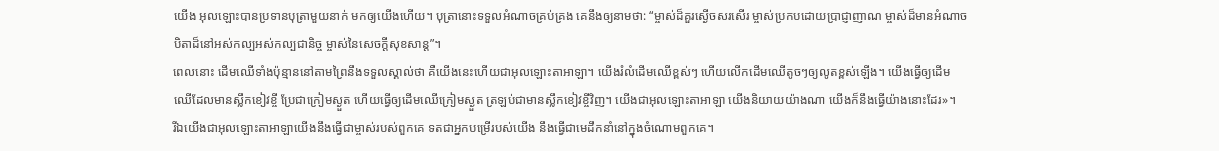យើង អុលឡោះបានប្រទានបុត្រាមួយនាក់ មកឲ្យយើងហើយ។ បុត្រានោះទទួលអំណាចគ្រប់គ្រង គេនឹងឲ្យនាមថា: “ម្ចាស់ដ៏គួរស្ងើចសរសើរ ម្ចាស់ប្រកបដោយប្រាជ្ញាញាណ ម្ចាស់ដ៏មានអំណាច បិតាដ៏នៅអស់កល្បអស់កល្បជានិច្ច ម្ចាស់នៃសេចក្ដីសុខសាន្ត”។
ពេលនោះ ដើមឈើទាំងប៉ុន្មាននៅតាមព្រៃនឹងទទួលស្គាល់ថា គឺយើងនេះហើយជាអុលឡោះតាអាឡា។ យើងរំលំដើមឈើខ្ពស់ៗ ហើយលើកដើមឈើតូចៗឲ្យលូតខ្ពស់ឡើង។ យើងធ្វើឲ្យដើមឈើដែលមានស្លឹកខៀវខ្ចី ប្រែជាក្រៀមស្ងួត ហើយធ្វើឲ្យដើមឈើក្រៀមស្ងួត ត្រឡប់ជាមានស្លឹកខៀវខ្ចីវិញ។ យើងជាអុលឡោះតាអាឡា យើងនិយាយយ៉ាងណា យើងក៏នឹងធ្វើយ៉ាងនោះដែរ»។
រីឯយើងជាអុលឡោះតាអាឡាយើងនឹងធ្វើជាម្ចាស់របស់ពួកគេ ទតជាអ្នកបម្រើរបស់យើង នឹងធ្វើជាមេដឹកនាំនៅក្នុងចំណោមពួកគេ។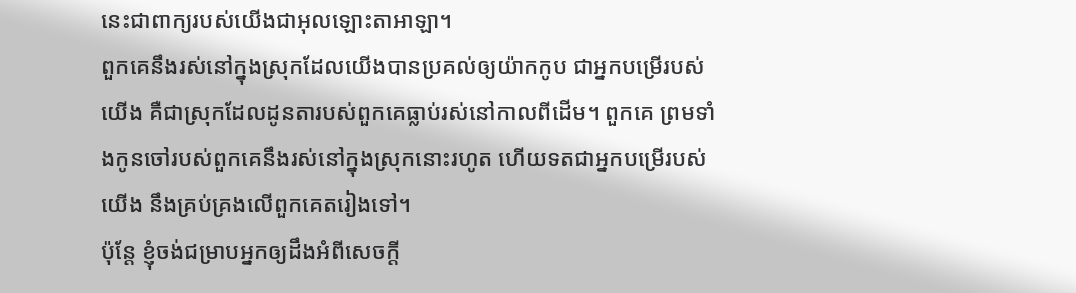នេះជាពាក្យរបស់យើងជាអុលឡោះតាអាឡា។
ពួកគេនឹងរស់នៅក្នុងស្រុកដែលយើងបានប្រគល់ឲ្យយ៉ាកកូប ជាអ្នកបម្រើរបស់យើង គឺជាស្រុកដែលដូនតារបស់ពួកគេធ្លាប់រស់នៅកាលពីដើម។ ពួកគេ ព្រមទាំងកូនចៅរបស់ពួកគេនឹងរស់នៅក្នុងស្រុកនោះរហូត ហើយទតជាអ្នកបម្រើរបស់យើង នឹងគ្រប់គ្រងលើពួកគេតរៀងទៅ។
ប៉ុន្តែ ខ្ញុំចង់ជម្រាបអ្នកឲ្យដឹងអំពីសេចក្ដី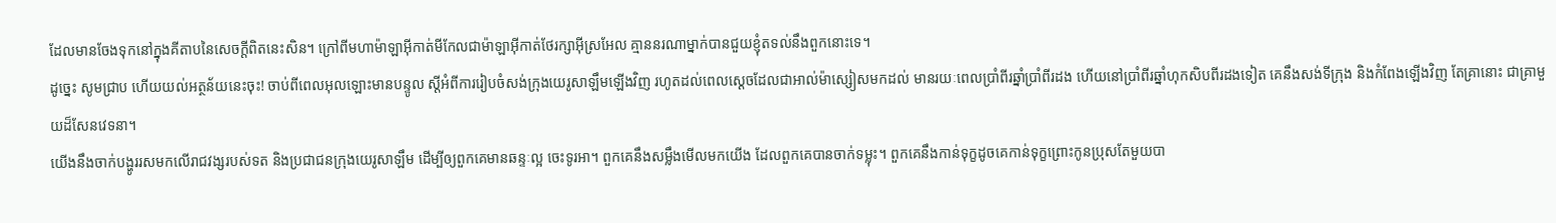ដែលមានចែងទុកនៅក្នុងគីតាបនៃសេចក្ដីពិតនេះសិន។ ក្រៅពីមហាម៉ាឡាអ៊ីកាត់មីកែលជាម៉ាឡាអ៊ីកាត់ថែរក្សាអ៊ីស្រអែល គ្មាននរណាម្នាក់បានជួយខ្ញុំតទល់នឹងពួកនោះទេ។
ដូច្នេះ សូមជ្រាប ហើយយល់អត្ថន័យនេះចុះ! ចាប់ពីពេលអុលឡោះមានបន្ទូល ស្ដីអំពីការរៀបចំសង់ក្រុងយេរូសាឡឹមឡើងវិញ រហូតដល់ពេលស្ដេចដែលជាអាល់ម៉ាស្សៀសមកដល់ មានរយៈពេលប្រាំពីរឆ្នាំប្រាំពីរដង ហើយនៅប្រាំពីរឆ្នាំហុកសិបពីរដងទៀត គេនឹងសង់ទីក្រុង និងកំពែងឡើងវិញ តែគ្រានោះ ជាគ្រាមួយដ៏សែនវេទនា។
យើងនឹងចាក់បង្ហូររសមកលើរាជវង្សរបស់ទត និងប្រជាជនក្រុងយេរូសាឡឹម ដើម្បីឲ្យពួកគេមានឆន្ទៈល្អ ចេះទូរអា។ ពួកគេនឹងសម្លឹងមើលមកយើង ដែលពួកគេបានចាក់ទម្លុះ។ ពួកគេនឹងកាន់ទុក្ខដូចគេកាន់ទុក្ខព្រោះកូនប្រុសតែមួយបា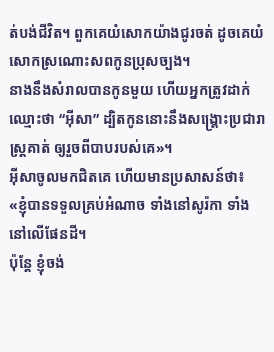ត់បង់ជីវិត។ ពួកគេយំសោកយ៉ាងជូរចត់ ដូចគេយំសោកស្រណោះសពកូនប្រុសច្បង។
នាងនឹងសំរាលបានកូនមួយ ហើយអ្នកត្រូវដាក់ឈ្មោះថា “អ៊ីសា” ដ្បិតកូននោះនឹងសង្គ្រោះប្រជារាស្ដ្រគាត់ ឲ្យរួចពីបាបរបស់គេ»។
អ៊ីសាចូលមកជិតគេ ហើយមានប្រសាសន៍ថា៖ «ខ្ញុំបានទទួលគ្រប់អំណាច ទាំងនៅសូរ៉កា ទាំងនៅលើផែនដី។
ប៉ុន្ដែ ខ្ញុំចង់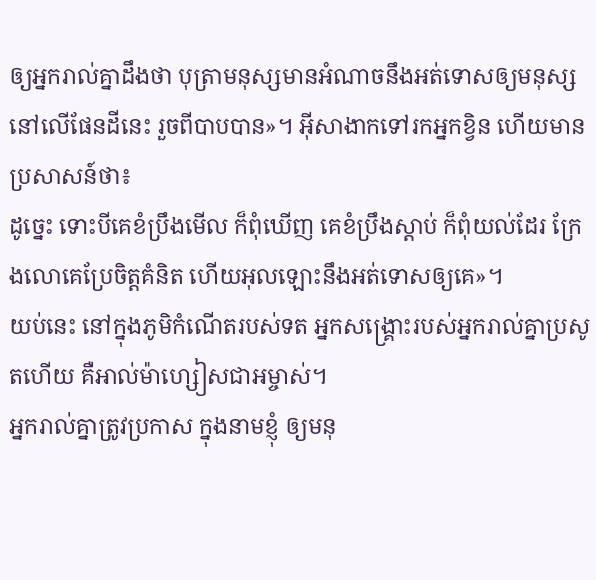ឲ្យអ្នករាល់គ្នាដឹងថា បុត្រាមនុស្សមានអំណាចនឹងអត់ទោសឲ្យមនុស្សនៅលើផែនដីនេះ រួចពីបាបបាន»។ អ៊ីសាងាកទៅរកអ្នកខ្វិន ហើយមានប្រសាសន៍ថា៖
ដូច្នេះ ទោះបីគេខំប្រឹងមើល ក៏ពុំឃើញ គេខំប្រឹងស្ដាប់ ក៏ពុំយល់ដែរ ក្រែងលោគេប្រែចិត្ដគំនិត ហើយអុលឡោះនឹងអត់ទោសឲ្យគេ»។
យប់នេះ នៅក្នុងភូមិកំណើតរបស់ទត អ្នកសង្គ្រោះរបស់អ្នករាល់គ្នាប្រសូតហើយ គឺអាល់ម៉ាហ្សៀសជាអម្ចាស់។
អ្នករាល់គ្នាត្រូវប្រកាស ក្នុងនាមខ្ញុំ ឲ្យមនុ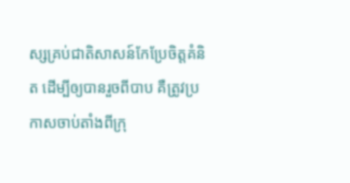ស្សគ្រប់ជាតិសាសន៍កែប្រែចិត្ដគំនិត ដើម្បីឲ្យបានរួចពីបាប គឺត្រូវប្រកាសចាប់តាំងពីក្រុ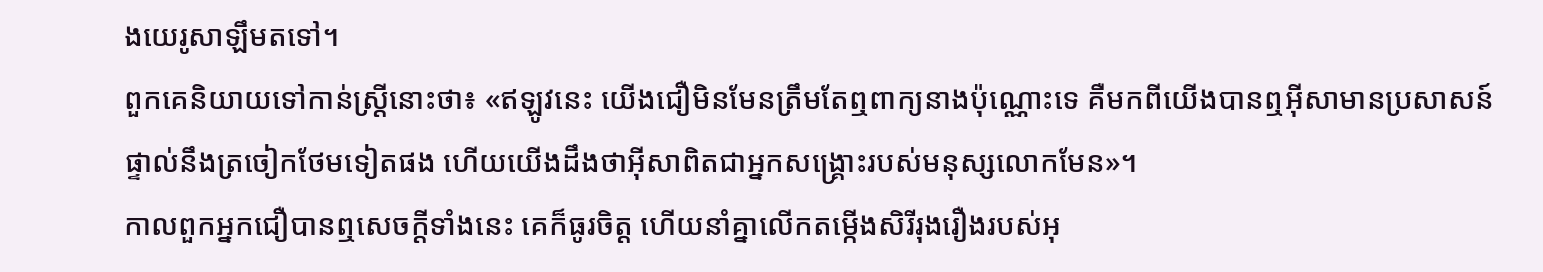ងយេរូសាឡឹមតទៅ។
ពួកគេនិយាយទៅកាន់ស្ដ្រីនោះថា៖ «ឥឡូវនេះ យើងជឿមិនមែនត្រឹមតែឮពាក្យនាងប៉ុណ្ណោះទេ គឺមកពីយើងបានឮអ៊ីសាមានប្រសាសន៍ផ្ទាល់នឹងត្រចៀកថែមទៀតផង ហើយយើងដឹងថាអ៊ីសាពិតជាអ្នកសង្រ្គោះរបស់មនុស្សលោកមែន»។
កាលពួកអ្នកជឿបានឮសេចក្ដីទាំងនេះ គេក៏ធូរចិត្ដ ហើយនាំគ្នាលើកតម្កើងសិរីរុងរឿងរបស់អុ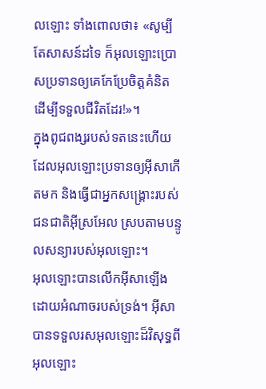លឡោះ ទាំងពោលថា៖ «សូម្បីតែសាសន៍ដទៃ ក៏អុលឡោះប្រោសប្រទានឲ្យគេកែប្រែចិត្ដគំនិត ដើម្បីទទួលជីវិតដែរ!»។
ក្នុងពូជពង្សរបស់ទតនេះហើយ ដែលអុលឡោះប្រទានឲ្យអ៊ីសាកើតមក និងធ្វើជាអ្នកសង្រ្គោះរបស់ជនជាតិអ៊ីស្រអែល ស្របតាមបន្ទូលសន្យារបស់អុលឡោះ។
អុលឡោះបានលើកអ៊ីសាឡើងដោយអំណាចរបស់ទ្រង់។ អ៊ីសាបានទទួលរសអុលឡោះដ៏វិសុទ្ធពីអុលឡោះ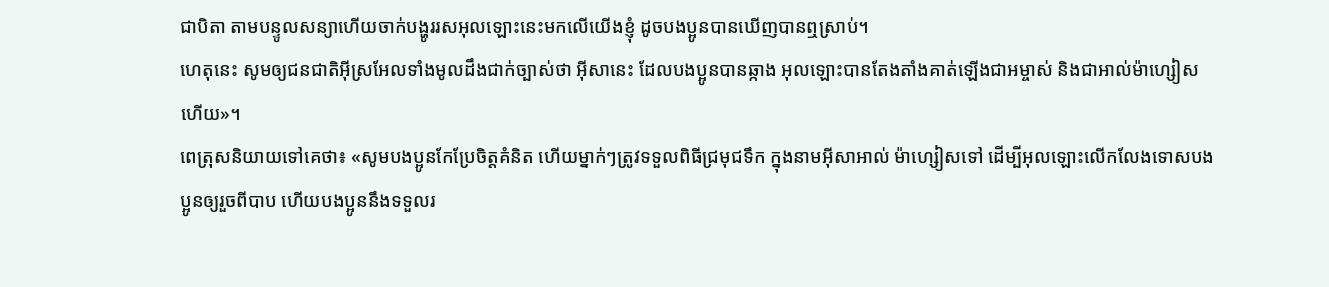ជាបិតា តាមបន្ទូលសន្យាហើយចាក់បង្ហូររសអុលឡោះនេះមកលើយើងខ្ញុំ ដូចបងប្អូនបានឃើញបានឮស្រាប់។
ហេតុនេះ សូមឲ្យជនជាតិអ៊ីស្រអែលទាំងមូលដឹងជាក់ច្បាស់ថា អ៊ីសានេះ ដែលបងប្អូនបានឆ្កាង អុលឡោះបានតែងតាំងគាត់ឡើងជាអម្ចាស់ និងជាអាល់ម៉ាហ្សៀសហើយ»។
ពេត្រុសនិយាយទៅគេថា៖ «សូមបងប្អូនកែប្រែចិត្ដគំនិត ហើយម្នាក់ៗត្រូវទទួលពិធីជ្រមុជទឹក ក្នុងនាមអ៊ីសាអាល់ ម៉ាហ្សៀសទៅ ដើម្បីអុលឡោះលើកលែងទោសបងប្អូនឲ្យរួចពីបាប ហើយបងប្អូននឹងទទួលរ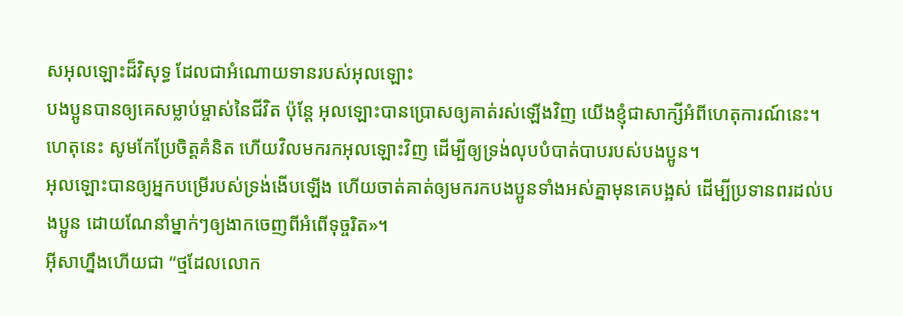សអុលឡោះដ៏វិសុទ្ធ ដែលជាអំណោយទានរបស់អុលឡោះ
បងប្អូនបានឲ្យគេសម្លាប់ម្ចាស់នៃជីវិត ប៉ុន្ដែ អុលឡោះបានប្រោសឲ្យគាត់រស់ឡើងវិញ យើងខ្ញុំជាសាក្សីអំពីហេតុការណ៍នេះ។
ហេតុនេះ សូមកែប្រែចិត្ដគំនិត ហើយវិលមករកអុលឡោះវិញ ដើម្បីឲ្យទ្រង់លុបបំបាត់បាបរបស់បងប្អូន។
អុលឡោះបានឲ្យអ្នកបម្រើរបស់ទ្រង់ងើបឡើង ហើយចាត់គាត់ឲ្យមករកបងប្អូនទាំងអស់គ្នាមុនគេបង្អស់ ដើម្បីប្រទានពរដល់បងប្អូន ដោយណែនាំម្នាក់ៗឲ្យងាកចេញពីអំពើទុច្ចរិត»។
អ៊ីសាហ្នឹងហើយជា “ថ្មដែលលោក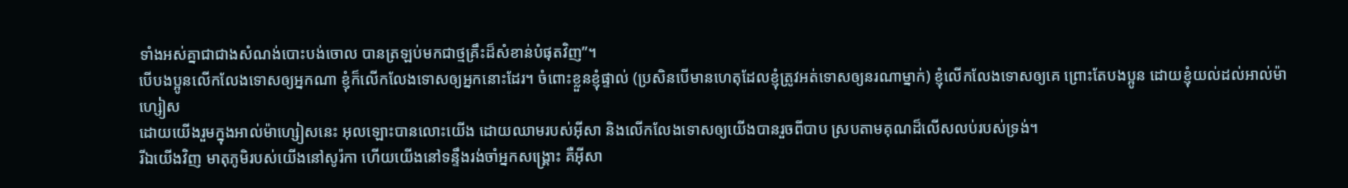ទាំងអស់គ្នាជាជាងសំណង់បោះបង់ចោល បានត្រឡប់មកជាថ្មគ្រឹះដ៏សំខាន់បំផុតវិញ”។
បើបងប្អូនលើកលែងទោសឲ្យអ្នកណា ខ្ញុំក៏លើកលែងទោសឲ្យអ្នកនោះដែរ។ ចំពោះខ្លួនខ្ញុំផ្ទាល់ (ប្រសិនបើមានហេតុដែលខ្ញុំត្រូវអត់ទោសឲ្យនរណាម្នាក់) ខ្ញុំលើកលែងទោសឲ្យគេ ព្រោះតែបងប្អូន ដោយខ្ញុំយល់ដល់អាល់ម៉ាហ្សៀស
ដោយយើងរួមក្នុងអាល់ម៉ាហ្សៀសនេះ អុលឡោះបានលោះយើង ដោយឈាមរបស់អ៊ីសា និងលើកលែងទោសឲ្យយើងបានរួចពីបាប ស្របតាមគុណដ៏លើសលប់របស់ទ្រង់។
រីឯយើងវិញ មាតុភូមិរបស់យើងនៅសូរ៉កា ហើយយើងនៅទន្ទឹងរង់ចាំអ្នកសង្គ្រោះ គឺអ៊ីសា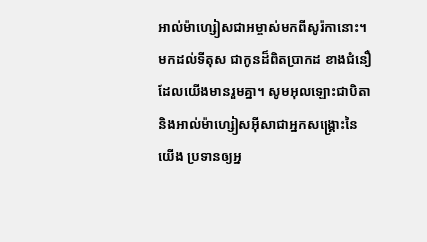អាល់ម៉ាហ្សៀសជាអម្ចាស់មកពីសូរ៉កានោះ។
មកដល់ទីតុស ជាកូនដ៏ពិតប្រាកដ ខាងជំនឿដែលយើងមានរួមគ្នា។ សូមអុលឡោះជាបិតា និងអាល់ម៉ាហ្សៀសអ៊ីសាជាអ្នកសង្គ្រោះនៃយើង ប្រទានឲ្យអ្ន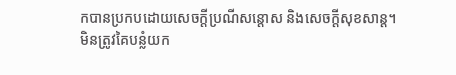កបានប្រកបដោយសេចក្តីប្រណីសន្តោស និងសេចក្ដីសុខសាន្ដ។
មិនត្រូវគៃបន្លំយក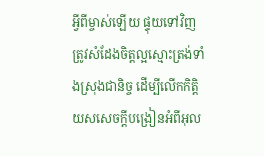អ្វីពីម្ចាស់ឡើយ ផ្ទុយទៅវិញ ត្រូវសំដែងចិត្ដល្អស្មោះត្រង់ទាំងស្រុងជានិច្ច ដើម្បីលើកកិត្ដិយសសេចក្ដីបង្រៀនអំពីអុល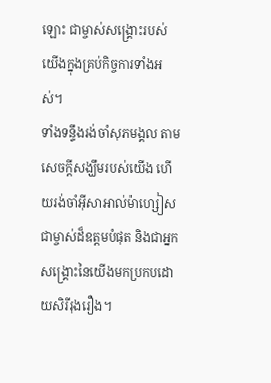ឡោះ ជាម្ចាស់សង្គ្រោះរបស់យើងក្នុងគ្រប់កិច្ចការទាំងអស់។
ទាំងទន្ទឹងរង់ចាំសុភមង្គល តាមសេចក្ដីសង្ឃឹមរបស់យើង ហើយរង់ចាំអ៊ីសាអាល់ម៉ាហ្សៀសជាម្ចាស់ដ៏ឧត្ដមបំផុត និងជាអ្នកសង្គ្រោះនៃយើងមកប្រកបដោយសិរីរុងរឿង។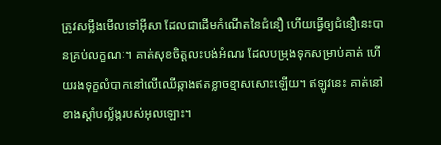ត្រូវសម្លឹងមើលទៅអ៊ីសា ដែលជាដើមកំណើតនៃជំនឿ ហើយធ្វើឲ្យជំនឿនេះបានគ្រប់លក្ខណៈ។ គាត់សុខចិត្ដលះបង់អំណរ ដែលបម្រុងទុកសម្រាប់គាត់ ហើយរងទុក្ខលំបាកនៅលើឈើឆ្កាងឥតខ្លាចខ្មាសសោះឡើយ។ ឥឡូវនេះ គាត់នៅខាងស្ដាំបល្ល័ង្ករបស់អុលឡោះ។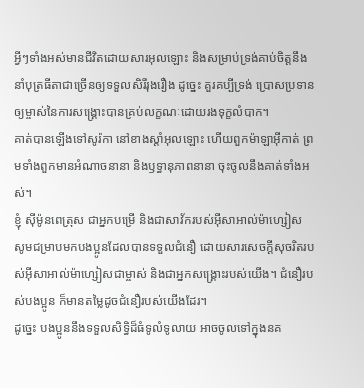អ្វីៗទាំងអស់មានជីវិតដោយសារអុលឡោះ និងសម្រាប់ទ្រង់គាប់ចិត្តនឹងនាំបុត្រធីតាជាច្រើនឲ្យទទួលសិរីរុងរឿង ដូច្នេះ គួរគប្បីទ្រង់ ប្រោសប្រទានឲ្យម្ចាស់នៃការសង្គ្រោះបានគ្រប់លក្ខណៈដោយរងទុក្ខលំបាក។
គាត់បានឡើងទៅសូរ៉កា នៅខាងស្ដាំអុលឡោះ ហើយពួកម៉ាឡាអ៊ីកាត់ ព្រមទាំងពួកមានអំណាចនានា និងឫទ្ធានុភាពនានា ចុះចូលនឹងគាត់ទាំងអស់។
ខ្ញុំ ស៊ីម៉ូនពេត្រុស ជាអ្នកបម្រើ និងជាសាវ័ករបស់អ៊ីសាអាល់ម៉ាហ្សៀស សូមជម្រាបមកបងប្អូនដែលបានទទួលជំនឿ ដោយសារសេចក្ដីសុចរិតរបស់អ៊ីសាអាល់ម៉ាហ្សៀសជាម្ចាស់ និងជាអ្នកសង្គ្រោះរបស់យើង។ ជំនឿរបស់បងប្អូន ក៏មានតម្លៃដូចជំនឿរបស់យើងដែរ។
ដូច្នេះ បងប្អូននឹងទទួលសិទ្ធិដ៏ធំទូលំទូលាយ អាចចូលទៅក្នុងនគ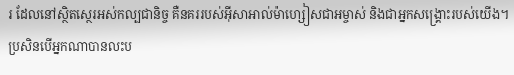រ ដែលនៅស្ថិតស្ថេរអស់កល្បជានិច្ច គឺនគររបស់អ៊ីសាអាល់ម៉ាហ្សៀសជាអម្ចាស់ និងជាអ្នកសង្គ្រោះរបស់យើង។
ប្រសិនបើអ្នកណាបានលះប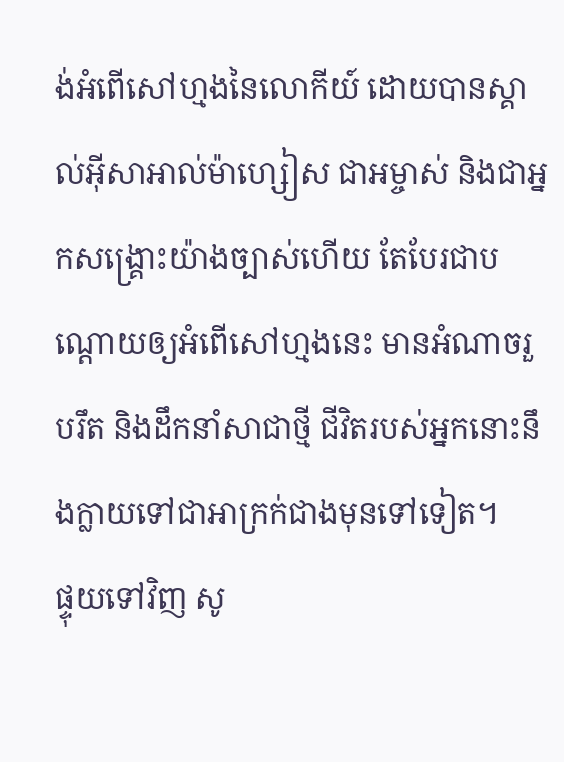ង់អំពើសៅហ្មងនៃលោកីយ៍ ដោយបានស្គាល់អ៊ីសាអាល់ម៉ាហ្សៀស ជាអម្ចាស់ និងជាអ្នកសង្គ្រោះយ៉ាងច្បាស់ហើយ តែបែរជាបណ្ដោយឲ្យអំពើសៅហ្មងនេះ មានអំណាចរួបរឹត និងដឹកនាំសាជាថ្មី ជីវិតរបស់អ្នកនោះនឹងក្លាយទៅជាអាក្រក់ជាងមុនទៅទៀត។
ផ្ទុយទៅវិញ សូ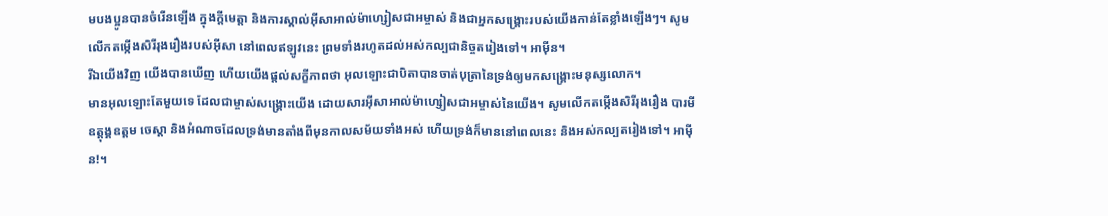មបងប្អូនបានចំរើនឡើង ក្នុងក្តីមេត្តា និងការស្គាល់អ៊ីសាអាល់ម៉ាហ្សៀសជាអម្ចាស់ និងជាអ្នកសង្គ្រោះរបស់យើងកាន់តែខ្លាំងឡើងៗ។ សូមលើកតម្កើងសិរីរុងរឿងរបស់អ៊ីសា នៅពេលឥឡូវនេះ ព្រមទាំងរហូតដល់អស់កល្បជានិច្ចតរៀងទៅ។ អាម៉ីន។
រីឯយើងវិញ យើងបានឃើញ ហើយយើងផ្ដល់សក្ខីភាពថា អុលឡោះជាបិតាបានចាត់បុត្រានៃទ្រង់ឲ្យមកសង្គ្រោះមនុស្សលោក។
មានអុលឡោះតែមួយទេ ដែលជាម្ចាស់សង្គ្រោះយើង ដោយសារអ៊ីសាអាល់ម៉ាហ្សៀសជាអម្ចាស់នៃយើង។ សូមលើកតម្កើងសិរីរុងរឿង បារមីឧត្ដុង្គឧត្ដម ចេស្ដា និងអំណាចដែលទ្រង់មានតាំងពីមុនកាលសម័យទាំងអស់ ហើយទ្រង់ក៏មាននៅពេលនេះ និងអស់កល្បតរៀងទៅ។ អាម៉ីន!។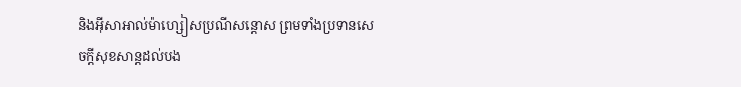និងអ៊ីសាអាល់ម៉ាហ្សៀសប្រណីសន្ដោស ព្រមទាំងប្រទានសេចក្ដីសុខសាន្ដដល់បង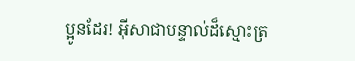ប្អូនដែរ! អ៊ីសាជាបន្ទាល់ដ៏ស្មោះត្រ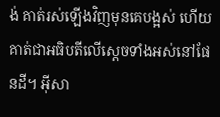ង់ គាត់រស់ឡើងវិញមុនគេបង្អស់ ហើយគាត់ជាអធិបតីលើស្ដេចទាំងអស់នៅផែនដី។ អ៊ីសា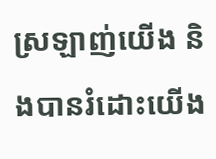ស្រឡាញ់យើង និងបានរំដោះយើង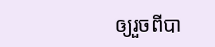ឲ្យរួចពីបា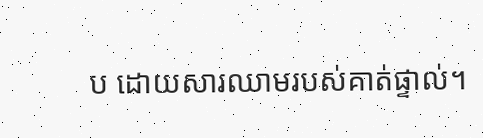ប ដោយសារឈាមរបស់គាត់ផ្ទាល់។